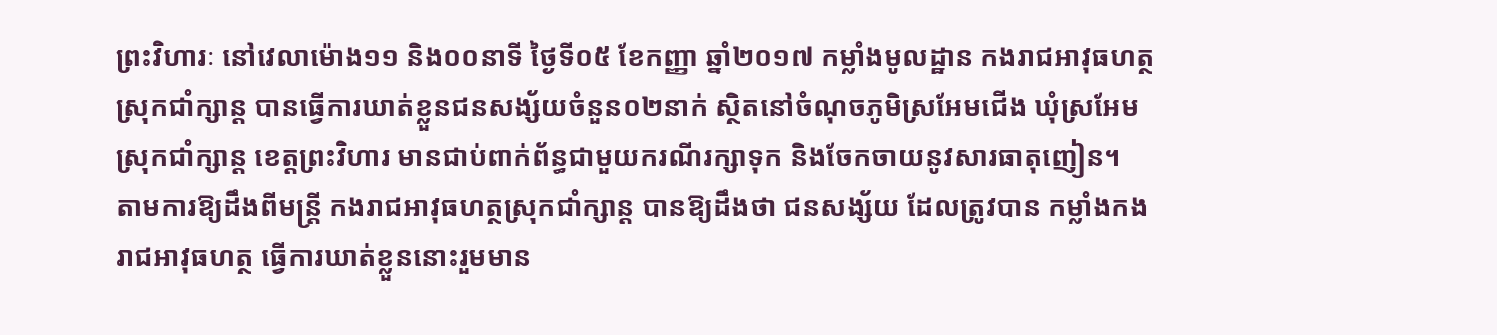ព្រះវិហារៈ នៅវេលាម៉ោង១១ និង០០នាទី ថ្ងៃទី០៥ ខែកញ្ញា ឆ្នាំ២០១៧ កម្លាំងមូលដ្ឋាន កងរាជអាវុធហត្ថស្រុកជាំក្សាន្ត បានធ្វើការឃាត់ខ្លួនជនសង្ស័យចំនួន០២នាក់ ស្ថិតនៅចំណុចភូមិស្រអែមជើង ឃុំស្រអែម ស្រុកជាំក្សាន្ត ខេត្តព្រះវិហារ មានជាប់ពាក់ព័ន្ធជាមួយករណីរក្សាទុក និងចែកចាយនូវសារធាតុញៀន។
តាមការឱ្យដឹងពីមន្ត្រី កងរាជអាវុធហត្ថស្រុកជាំក្សាន្ត បានឱ្យដឹងថា ជនសង្ស័យ ដែលត្រូវបាន កម្លាំងកងរាជអាវុធហត្ថ ធ្វើការឃាត់ខ្លួននោះរួមមាន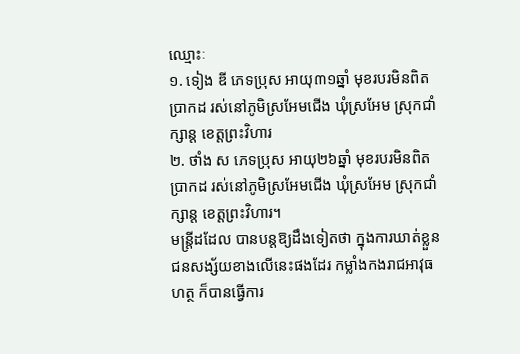ឈ្មោះៈ
១. ទៀង ឌី ភេទប្រុស អាយុ៣១ឆ្នាំ មុខរបរមិនពិតប្រាកដ រស់នៅភូមិស្រអែមជើង ឃុំស្រអែម ស្រុកជាំក្សាន្ត ខេត្តព្រះវិហារ
២. ថាំង ស ភេទប្រុស អាយុ២៦ឆ្នាំ មុខរបរមិនពិតប្រាកដ រស់នៅភូមិស្រអែមជើង ឃុំស្រអែម ស្រុកជាំក្សាន្ត ខេត្តព្រះវិហារ។
មន្ត្រីដដែល បានបន្តឱ្យដឹងទៀតថា ក្នុងការឃាត់ខ្លួនជនសង្ស័យខាងលើនេះផងដែរ កម្លាំងកងរាជអាវុធហត្ថ ក៏បានធ្វើការ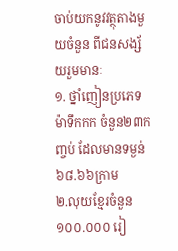ចាប់យកនូវវត្ថុតាងមួយចំនួន ពីជនសង្ស័យរួមមានៈ
១. ថ្នាំញៀនប្រភេទម៉ាទឹកកក ចំនួន២៣កញ្ចប់ ដែលមានទម្ងន់ ៦៨.៦៦ក្រាម
២.លុយខ្មែរចំនួន ១០០.០០០ រៀ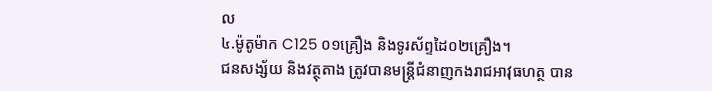ល
៤.ម៉ូតូម៉ាក C125 ០១គ្រឿង និងទូរស័ព្ទដៃ០២គ្រឿង។
ជនសង្ស័យ និងវត្ថុតាង ត្រូវបានមន្ត្រីជំនាញកងរាជអាវុធហត្ថ បាន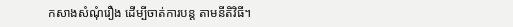កសាងសំណុំរឿង ដើម្បីចាត់ការបន្ត តាមនីតិវិធី។